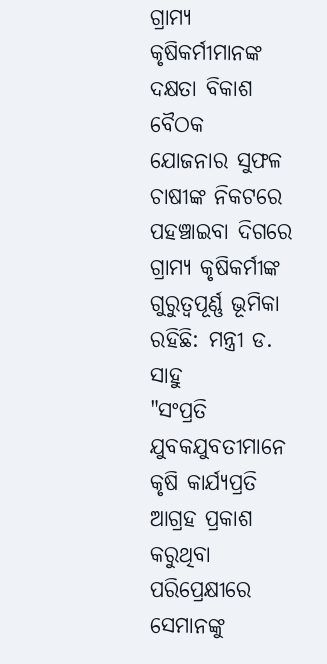ଗ୍ରାମ୍ୟ କୃଷିକର୍ମୀମାନଙ୍କ ଦକ୍ଷତା ବିକାଶ ବୈଠକ
ଯୋଜନାର ସୁଫଳ ଚାଷୀଙ୍କ ନିକଟରେ ପହଞ୍ଚାଇବା ଦିଗରେ ଗ୍ରାମ୍ୟ କୃଷିକର୍ମୀଙ୍କ ଗୁରୁତ୍ୱପୂର୍ଣ୍ଣ ଭୂମିକା ରହିଛି: ମନ୍ତ୍ରୀ ଡ. ସାହୁ
"ସଂପ୍ରତି ଯୁବକଯୁବତୀମାନେ କୃଷି କାର୍ଯ୍ୟପ୍ରତି ଆଗ୍ରହ ପ୍ରକାଶ କରୁଥିବା ପରିପ୍ରେକ୍ଷୀରେ ସେମାନଙ୍କୁ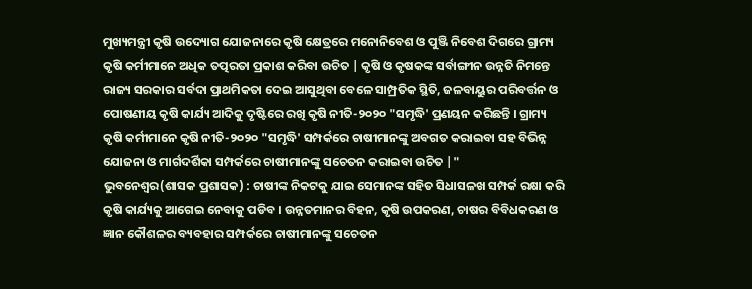ମୁଖ୍ୟମନ୍ତ୍ରୀ କୃଷି ଉଦ୍ୟୋଗ ଯୋଜନାରେ କୃଷି କ୍ଷେତ୍ରରେ ମନୋନିବେଶ ଓ ପୁଞ୍ଜି ନିବେଶ ଦିଗରେ ଗ୍ରାମ୍ୟ କୃଷି କର୍ମୀମାନେ ଅଧିକ ତତ୍ପରତା ପ୍ରକାଶ କରିବା ଉଚିତ | କୃଷି ଓ କୃଷକଙ୍କ ସର୍ବାଙ୍ଗୀନ ଉନ୍ନତି ନିମନ୍ତେ ରାଜ୍ୟ ସରକାର ସର୍ବଦା ପ୍ରାଥମିକତା ଦେଇ ଆସୁଥିବା ବେଳେ ସାମ୍ପ୍ରତିକ ସ୍ଥିତି, ଜଳବାୟୁର ପରିବର୍ତ୍ତନ ଓ ପୋଷଣୀୟ କୃଷି କାର୍ଯ୍ୟ ଆଦିକୁ ଦୃଷ୍ଟିରେ ରଖି କୃଷି ନୀତି-୨୦୨୦ "ସମୃଦ୍ଧି' ପ୍ରଣୟନ କରିଛନ୍ତି । ଗ୍ରାମ୍ୟ କୃଷି କର୍ମୀମାନେ କୃଷି ନୀତି-୨୦୨୦ "ସମୃଦ୍ଧି' ସମ୍ପର୍କରେ ଚାଷୀମାନଙ୍କୁ ଅବଗତ କରାଇବା ସହ ବିଭିନ୍ନ ଯୋଜନା ଓ ମାର୍ଗଦର୍ଶିକା ସମ୍ପର୍କରେ ଚାଷୀମାନଙ୍କୁ ସଚେତନ କରାଇବା ଉଚିତ |"
ଭୁବନେଶ୍ୱର(ଶାସକ ପ୍ରଶାସକ) : ଚାଷୀଙ୍କ ନିକଟକୁ ଯାଇ ସେମାନଙ୍କ ସହିତ ସିଧାସଳଖ ସମ୍ପର୍କ ରକ୍ଷା କରି କୃଷି କାର୍ଯ୍ୟକୁ ଆଗେଇ ନେବାକୁ ପଡିବ । ଉନ୍ନତମାନର ବିହନ, କୃଷି ଉପକରଣ, ଚାଷର ବିବିଧକରଣ ଓ ଜ୍ଞାନ କୌଶଳର ବ୍ୟବହାର ସମ୍ପର୍କରେ ଚାଷୀମାନଙ୍କୁ ସଚେତନ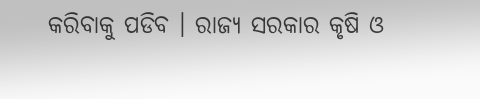କରିବାକୁ ପଡିବ । ରାଜ୍ୟ ସରକାର କୃଷି ଓ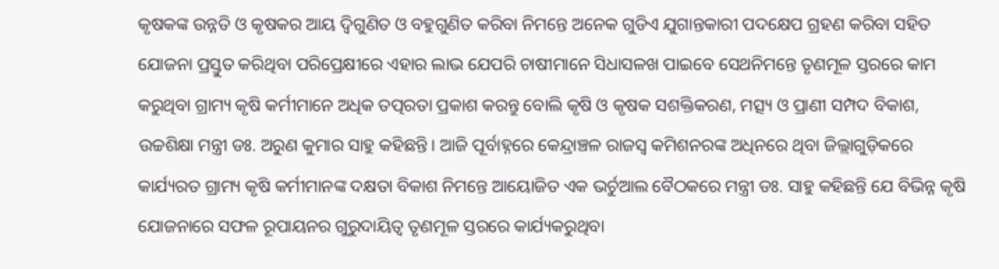କୃଷକଙ୍କ ଉନ୍ନତି ଓ କୃଷକର ଆୟ ଦ୍ୱିଗୁଣିତ ଓ ବହୁଗୁଣିତ କରିବା ନିମନ୍ତେ ଅନେକ ଗୁଡିଏ ଯୁଗାନ୍ତକାରୀ ପଦକ୍ଷେପ ଗ୍ରହଣ କରିବା ସହିତ ଯୋଜନା ପ୍ରସ୍ତୁତ କରିଥିବା ପରିପ୍ରେକ୍ଷୀରେ ଏହାର ଲାଭ ଯେପରି ଚାଷୀମାନେ ସିଧାସଳଖ ପାଇବେ ସେଥନିମନ୍ତେ ତୃଣମୂଳ ସ୍ତରରେ କାମ କରୁଥିବା ଗ୍ରାମ୍ୟ କୃଷି କର୍ମୀମାନେ ଅଧିକ ତତ୍ପରତା ପ୍ରକାଶ କରନ୍ତୁ ବୋଲି କୃଷି ଓ କୃଷକ ସଶକ୍ତିକରଣ, ମତ୍ସ୍ୟ ଓ ପ୍ରାଣୀ ସମ୍ପଦ ବିକାଶ, ଉଚ୍ଚଶିକ୍ଷା ମନ୍ତ୍ରୀ ଡଃ. ଅରୁଣ କୁମାର ସାହୁ କହିଛନ୍ତି । ଆଜି ପୂର୍ବାହ୍ନରେ କେନ୍ଦ୍ରାଞ୍ଚଳ ରାଜସ୍ୱ କମିଶନରଙ୍କ ଅଧିନରେ ଥିବା ଜିଲ୍ଲାଗୁଡ଼ିକରେ କାର୍ଯ୍ୟରତ ଗ୍ରାମ୍ୟ କୃଷି କର୍ମୀମାନଙ୍କ ଦକ୍ଷତା ବିକାଶ ନିମନ୍ତେ ଆୟୋଜିତ ଏକ ଭର୍ଚୁଆଲ ବୈଠକରେ ମନ୍ତ୍ରୀ ଡଃ. ସାହୁ କହିଛନ୍ତି ଯେ ବିଭିନ୍ନ କୃଷି ଯୋଜନାରେ ସଫଳ ରୂପାୟନର ଗୁରୁଦାୟିତ୍ୱ ତୃଣମୂଳ ସ୍ତରରେ କାର୍ଯ୍ୟକରୁଥିବା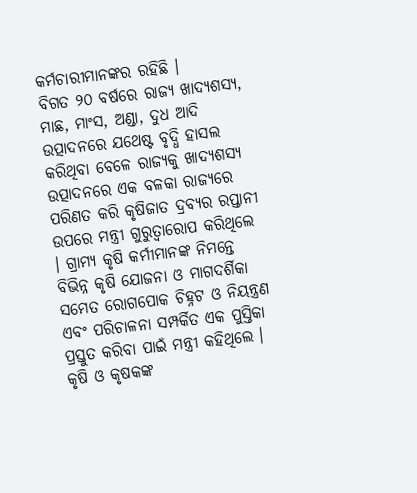କର୍ମଚାରୀମାନଙ୍କର ରହିଛି ।
ବିଗତ ୨୦ ବର୍ଷରେ ରାଜ୍ୟ ଖାଦ୍ୟଶସ୍ୟ, ମାଛ, ମାଂସ, ଅଣ୍ଡା, ଦୁଧ ଆଦି ଉତ୍ପାଦନରେ ଯଥେଷ୍ଟ ବୃଦ୍ଧି ହାସଲ କରିଥିବା ବେଳେ ରାଜ୍ୟକୁ ଖାଦ୍ୟଶସ୍ୟ ଉତ୍ପାଦନରେ ଏକ ବଳକା ରାଜ୍ୟରେ ପରିଣତ କରି କୃଷିଜାତ ଦ୍ରବ୍ୟର ରପ୍ତାନୀ ଉପରେ ମନ୍ତ୍ରୀ ଗୁରୁତ୍ୱାରୋପ କରିଥିଲେ । ଗ୍ରାମ୍ୟ କୃଷି କର୍ମୀମାନଙ୍କ ନିମନ୍ତେ ବିଭିନ୍ନ କୃଷି ଯୋଜନା ଓ ମାଗଦର୍ଶିକା ସମେତ ରୋଗପୋକ ଚିହ୍ନଟ ଓ ନିୟନ୍ତ୍ରଣ ଏବଂ ପରିଚାଳନା ସମ୍ପର୍କିତ ଏକ ପୁସ୍ତିକା ପ୍ରସ୍ତୁତ କରିବା ପାଇଁ ମନ୍ତ୍ରୀ କହିଥିଲେ । କୃଷି ଓ କୃଷକଙ୍କ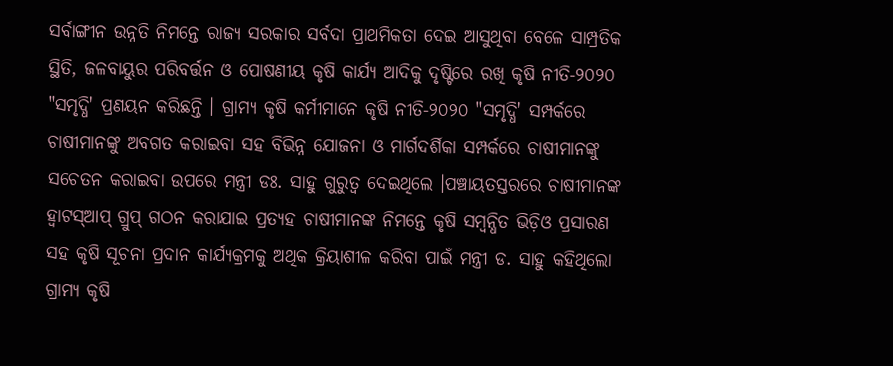ସର୍ବାଙ୍ଗୀନ ଉନ୍ନତି ନିମନ୍ତେ ରାଜ୍ୟ ସରକାର ସର୍ବଦା ପ୍ରାଥମିକତା ଦେଇ ଆସୁଥିବା ବେଳେ ସାମ୍ପ୍ରତିକ ସ୍ଥିତି, ଜଳବାୟୁର ପରିବର୍ତ୍ତନ ଓ ପୋଷଣୀୟ କୃଷି କାର୍ଯ୍ୟ ଆଦିକୁ ଦୃଷ୍ଟିରେ ରଖି କୃଷି ନୀତି-୨୦୨୦ "ସମୃଦ୍ଧି' ପ୍ରଣୟନ କରିଛନ୍ତି । ଗ୍ରାମ୍ୟ କୃଷି କର୍ମୀମାନେ କୃଷି ନୀତି-୨୦୨୦ "ସମୃଦ୍ଧି' ସମ୍ପର୍କରେ ଚାଷୀମାନଙ୍କୁ ଅବଗତ କରାଇବା ସହ ବିଭିନ୍ନ ଯୋଜନା ଓ ମାର୍ଗଦର୍ଶିକା ସମ୍ପର୍କରେ ଚାଷୀମାନଙ୍କୁ ସଚେତନ କରାଇବା ଉପରେ ମନ୍ତ୍ରୀ ଡଃ. ସାହୁ ଗୁରୁତ୍ୱ ଦେଇଥିଲେ ।ପଞ୍ଚାୟତସ୍ତରରେ ଚାଷୀମାନଙ୍କ ହ୍ୱାଟସ୍ଆପ୍ ଗ୍ରୁପ୍ ଗଠନ କରାଯାଇ ପ୍ରତ୍ୟହ ଚାଷୀମାନଙ୍କ ନିମନ୍ତେ କୃଷି ସମ୍ବନ୍ଧିତ ଭିଡ଼ିଓ ପ୍ରସାରଣ ସହ କୃଷି ସୂଚନା ପ୍ରଦାନ କାର୍ଯ୍ୟକ୍ରମକୁ ଅଥିକ କ୍ରିୟାଶୀଳ କରିବା ପାଇଁ ମନ୍ତ୍ରୀ ଡ. ସାହୁ କହିଥିଲୋ
ଗ୍ରାମ୍ୟ କୃଷି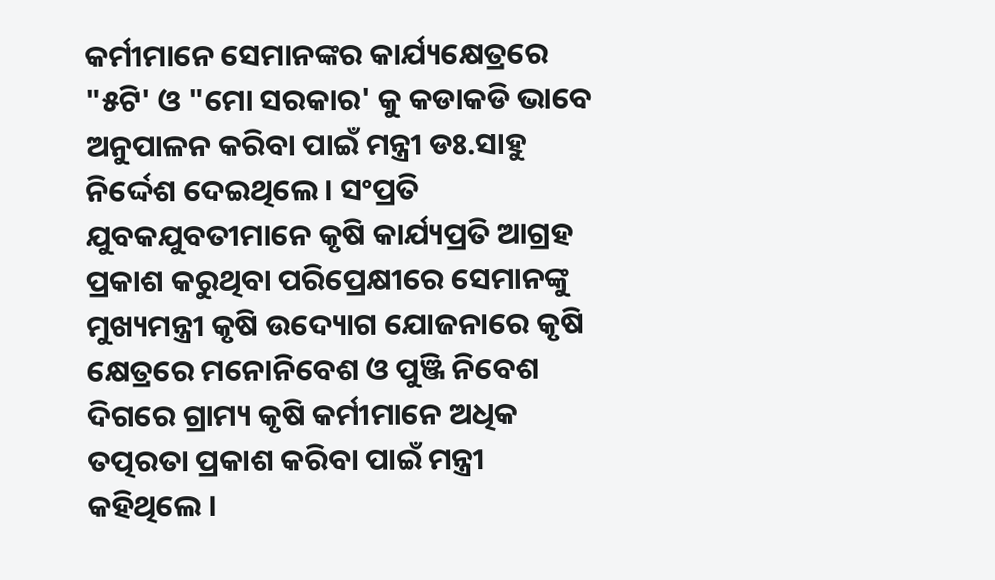କର୍ମୀମାନେ ସେମାନଙ୍କର କାର୍ଯ୍ୟକ୍ଷେତ୍ରରେ "୫ଟି' ଓ "ମୋ ସରକାର' କୁ କଡାକଡି ଭାବେ ଅନୁପାଳନ କରିବା ପାଇଁ ମନ୍ତ୍ରୀ ଡଃ.ସାହୁ ନିର୍ଦ୍ଦେଶ ଦେଇଥିଲେ । ସଂପ୍ରତି ଯୁବକଯୁବତୀମାନେ କୃଷି କାର୍ଯ୍ୟପ୍ରତି ଆଗ୍ରହ ପ୍ରକାଶ କରୁଥିବା ପରିପ୍ରେକ୍ଷୀରେ ସେମାନଙ୍କୁ ମୁଖ୍ୟମନ୍ତ୍ରୀ କୃଷି ଉଦ୍ୟୋଗ ଯୋଜନାରେ କୃଷି କ୍ଷେତ୍ରରେ ମନୋନିବେଶ ଓ ପୁଞ୍ଜି ନିବେଶ ଦିଗରେ ଗ୍ରାମ୍ୟ କୃଷି କର୍ମୀମାନେ ଅଧିକ ତତ୍ପରତା ପ୍ରକାଶ କରିବା ପାଇଁ ମନ୍ତ୍ରୀ କହିଥିଲେ ।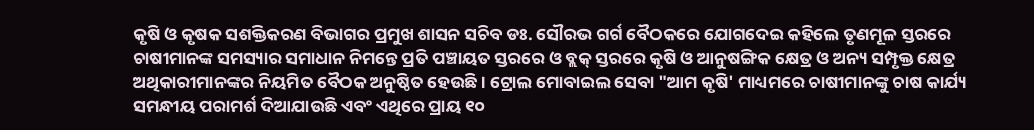କୃଷି ଓ କୃଷକ ସଶକ୍ତିକରଣ ବିଭାଗର ପ୍ରମୁଖ ଶାସନ ସଚିବ ଡଃ. ସୌରଭ ଗର୍ଗ ବୈଠକରେ ଯୋଗଦେଇ କହିଲେ ତୃଣମୂଳ ସ୍ତରରେ ଚାଷୀମାନଙ୍କ ସମସ୍ୟାର ସମାଧାନ ନିମନ୍ତେ ପ୍ରତି ପଞ୍ଚାୟତ ସ୍ତରରେ ଓ ବ୍ଲକ୍ ସ୍ତରରେ କୃଷି ଓ ଆନୁଷଙ୍ଗିକ କ୍ଷେତ୍ର ଓ ଅନ୍ୟ ସମ୍ପୃକ୍ତ କ୍ଷେତ୍ର ଅଥିକାରୀମାନଙ୍କର ନିୟମିତ ବୈଠକ ଅନୁଷ୍ଠିତ ହେଉଛି । ଟ୍ରୋଲ ମୋବାଇଲ ସେବା "ଆମ କୃଷି' ମାଧ୍ୟମରେ ଚାଷୀମାନଙ୍କୁ ଚାଷ କାର୍ଯ୍ୟ ସମନ୍ଧୀୟ ପରାମର୍ଶ ଦିଆଯାଉଛି ଏବଂ ଏଥିରେ ପ୍ରାୟ ୧୦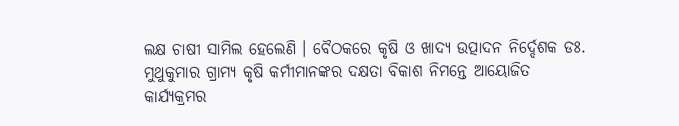ଲକ୍ଷ ଚାଷୀ ସାମିଲ ହେଲେଣି । ବୈଠକରେ କୃଷି ଓ ଖାଦ୍ୟ ଉତ୍ପାଦନ ନିର୍ଦ୍ଦେଶକ ଡଃ. ମୁଥୁକୁମାର ଗ୍ରାମ୍ୟ କୃଷି କର୍ମୀମାନଙ୍କର ଦକ୍ଷତା ବିକାଶ ନିମନ୍ତେ ଆୟୋଜିତ କାର୍ଯ୍ୟକ୍ରମର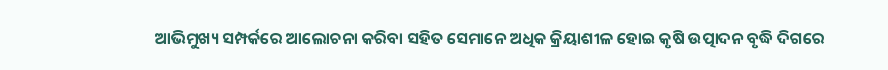ଆଭିମୁଖ୍ୟ ସମ୍ପର୍କରେ ଆଲୋଚନା କରିବା ସହିତ ସେମାନେ ଅଧିକ କ୍ରିୟାଶୀଳ ହୋଇ କୃଷି ଉତ୍ପାଦନ ବୃଦ୍ଧି ଦିଗରେ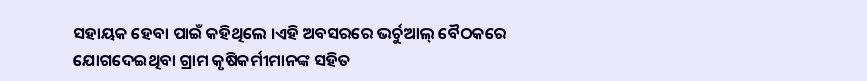ସହାୟକ ହେବା ପାଇଁ କହିଥିଲେ ।ଏହି ଅବସରରେ ଭର୍ଚୁଆଲ୍ ବୈଠକରେ ଯୋଗଦେଇଥିବା ଗ୍ରାମ କୃଷିକର୍ମୀମାନଙ୍କ ସହିତ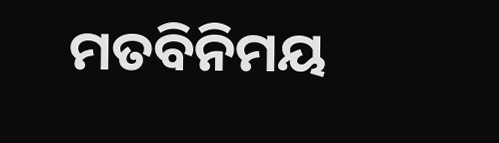ମତବିନିମୟ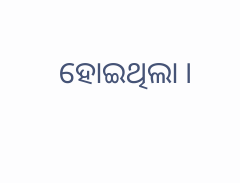ହୋଇଥିଲା ।